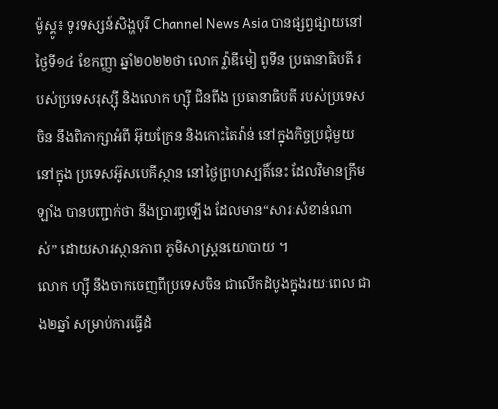ម៉ូស្គូ៖ ទូរទស្សន៍សិង្ហបុរី Channel News Asia បានផ្សព្វផ្សាយនៅថ្ងៃទី១៤ ខែកញ្ញា ឆ្នាំ២០២២ថា លោក វ្ល៉ាឌីមៀ ពូទីន ប្រធានាធិបតី របស់ប្រទេសរុស្ស៊ី និងលោក ហ្ស៊ី ជិនពីង ប្រធានាធិបតី របស់ប្រទេសចិន នឹងពិភាក្សាអំពី អ៊ុយក្រែន និងកោះតៃវ៉ាន់ នៅក្នុងកិច្ចប្រជុំមួយនៅក្នុង ប្រទេសអ៊ូសបេគីស្ថាន នៅថ្ងៃព្រហស្បតិ៍នេះ ដែលវិមានក្រឹមឡាំង បានបញ្ជាក់ថា នឹងប្រារព្ធឡើង ដែលមាន“សារៈសំខាន់ណាស់” ដោយសារស្ថានភាព ភូមិសាស្ត្រនយោបាយ ។
លោក ហ្ស៊ី នឹងចាកចេញពីប្រទេសចិន ជាលើកដំបូងក្នុងរយៈពេល ជាង២ឆ្នាំ សម្រាប់ការធ្វើដំ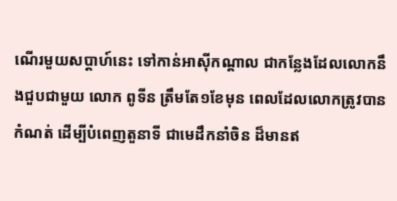ណើរមួយសប្តាហ៍នេះ ទៅកាន់អាស៊ីកណ្តាល ជាកន្លែងដែលលោកនឹងជួបជាមួយ លោក ពូទីន ត្រឹមតែ១ខែមុន ពេលដែលលោកត្រូវបានកំណត់ ដើម្បីបំពេញតួនាទី ជាមេដឹកនាំចិន ដ៏មានឥ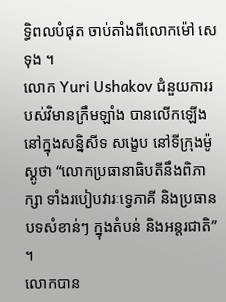ទ្ធិពលបំផុត ចាប់តាំងពីលោកម៉ៅ សេទុង ។
លោក Yuri Ushakov ជំនួយការរបស់វិមានក្រឹមឡាំង បានលើកឡើងនៅក្នុងសន្និសីទ សង្ខេប នៅទីក្រុងម៉ូស្គូថា “លោកប្រធានាធិបតីនឹងពិភាក្សា ទាំងរបៀបវារៈទ្វេភាគី និងប្រធានបទសំខាន់ៗ ក្នុងតំបន់ និងអន្តរជាតិ” ។
លោកបាន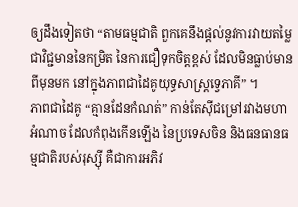ឲ្យដឹងទៀតថា “តាមធម្មជាតិ ពួកគេនឹងផ្តល់នូវការវាយតម្លៃ ជាវិជ្ជមាននៃកម្រិត នៃការជឿទុកចិត្តខ្ពស់ ដែលមិនធ្លាប់មានពីមុនមក នៅក្នុងភាពជាដៃគូយុទ្ធសាស្ត្រទ្វេភាគី” ។
ភាពជាដៃគូ “គ្មានដែនកំណត់” កាន់តែស៊ីជម្រៅរវាងមហាអំណាច ដែលកំពុងកើនឡើង នៃប្រទេសចិន និងធនធានធម្មជាតិរបស់រុស្ស៊ី គឺជាការអភិវ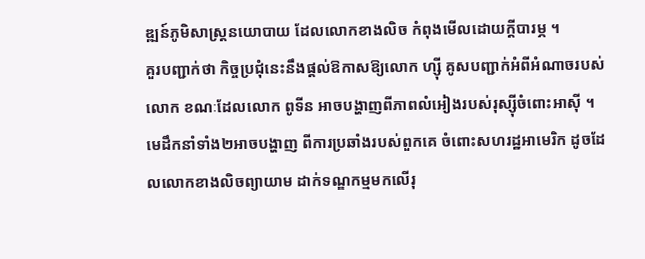ឌ្ឍន៍ភូមិសាស្ត្រនយោបាយ ដែលលោកខាងលិច កំពុងមើលដោយក្តីបារម្ភ ។
គួរបញ្ជាក់ថា កិច្ចប្រជុំនេះនឹងផ្តល់ឱកាសឱ្យលោក ហ្ស៊ី គូសបញ្ជាក់អំពីអំណាចរបស់លោក ខណៈដែលលោក ពូទីន អាចបង្ហាញពីភាពលំអៀងរបស់រុស្ស៊ីចំពោះអាស៊ី ។ មេដឹកនាំទាំង២អាចបង្ហាញ ពីការប្រឆាំងរបស់ពួកគេ ចំពោះសហរដ្ឋអាមេរិក ដូចដែលលោកខាងលិចព្យាយាម ដាក់ទណ្ឌកម្មមកលើរុ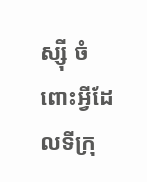ស្ស៊ី ចំពោះអ្វីដែលទីក្រុ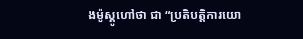ងម៉ូស្គូហៅថា ជា “ប្រតិបត្តិការយោ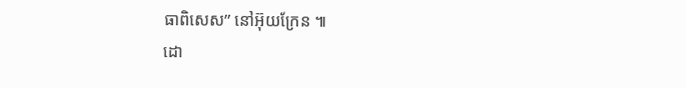ធាពិសេស” នៅអ៊ុយក្រែន ៕
ដោ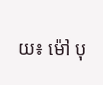យ៖ ម៉ៅ បុ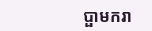ប្ផាមករា